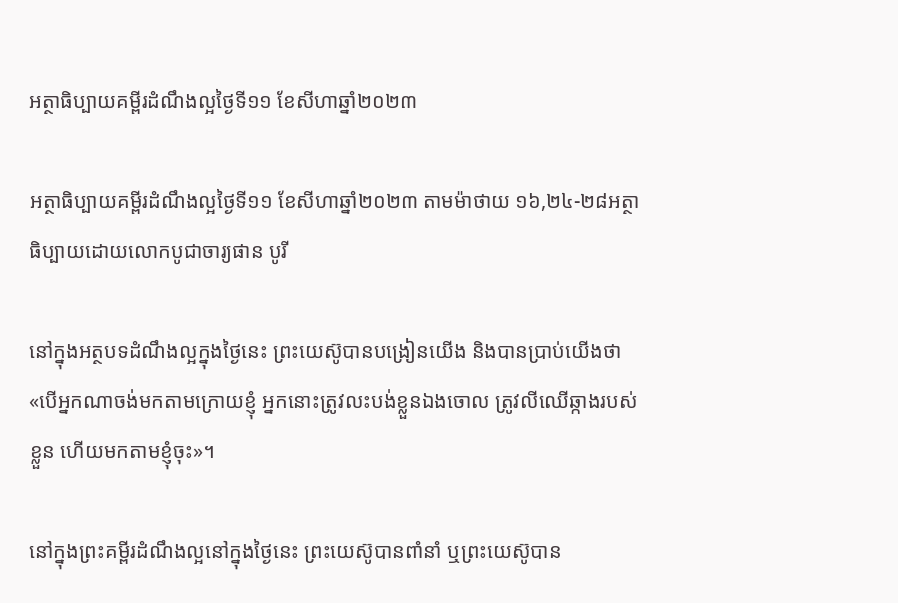អត្ថាធិប្បាយគម្ពីរដំណឹងល្អថ្ងៃទី១១ ខែសីហាឆ្នាំ២០២៣

អត្ថាធិប្បាយគម្ពីរដំណឹងល្អថ្ងៃទី១១ ខែសីហាឆ្នាំ២០២៣ តាមម៉ាថាយ ១៦,២៤-២៨អត្ថាធិប្បាយដោយលោកបូជាចារ្យផាន បូរី

នៅក្នុងអត្ថបទដំណឹងល្អក្នុងថ្ងៃនេះ ព្រះយេស៊ូបានបង្រៀនយើង និងបានប្រាប់យើងថា «បើអ្នកណាចង់មកតាមក្រោយខ្ញុំ អ្នកនោះត្រូវលះបង់ខ្លួនឯងចោល ត្រូវលីឈើឆ្កាងរបស់ខ្លួន ហើយមកតាមខ្ញុំចុះ»។

នៅក្នុងព្រះគម្ពីរដំណឹងល្អនៅក្នុងថ្ងៃនេះ ព្រះយេស៊ូបានពាំនាំ ឬព្រះយេស៊ូបាន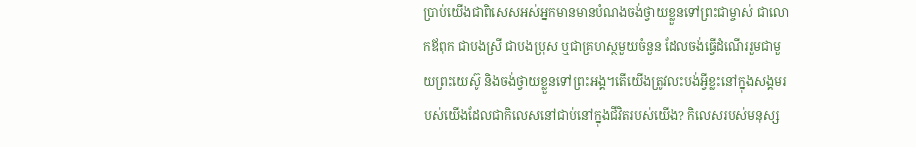ប្រាប់យើងជាពិសេសអស់អ្នកមានមានបំណងចង់ថ្វាយខ្លួនទៅព្រះជាម្ចាស់ ជាលោកឪពុក ជាបងស្រី ជាបងប្រុស ឬជាគ្រហស្ថមួយចំនួន ដែលចង់ធ្វើដំណើររួមជាមួយព្រះយេស៊ូ និងចង់ថ្វាយខ្លួនទៅព្រះអង្គ។តើយើងត្រូវលះបង់អ្វីខ្លះនៅក្នុងសង្គមរបស់យើងដែលជាកិលេសនៅជាប់នៅក្នុងជីវិតរបស់យើង? កិលេសរបស់មនុស្ស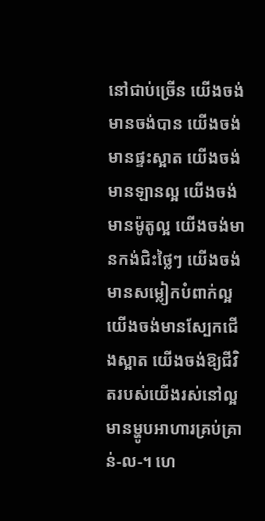នៅជាប់ច្រើន យើងចង់មានចង់បាន យើងចង់មានផ្ទះស្អាត យើងចង់មានឡានល្អ យើងចង់មានម៉ូតូល្អ យើងចង់មានកង់ជិះថ្លៃៗ យើងចង់មានសម្លៀកបំពាក់ល្អ យើងចង់មានស្បែកជើងស្អាត យើងចង់ឱ្យជីវិតរបស់យើងរស់នៅល្អ  មានម្ហូបអាហារគ្រប់គ្រាន់-ល-។ ហេ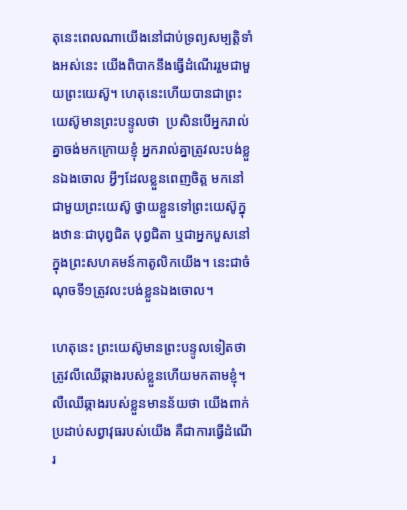តុនេះពេលណាយើងនៅជាប់ទ្រព្យសម្បត្តិទាំងអស់នេះ យើងពិបាកនឹងធ្វើដំណើររួមជាមួយព្រះយេស៊ូ។ ហេតុនេះហើយបានជាព្រះយេស៊ូមានព្រះបន្ទូលថា  ប្រសិនបើអ្នករាល់គ្នាចង់មកក្រោយខ្ញុំ អ្នករាល់គ្នាត្រូវលះបង់ខ្លួនឯងចោល អ្វីៗដែលខ្លួនពេញចិត្ត មកនៅជាមួយព្រះយេស៊ូ ថ្វាយខ្លួនទៅព្រះយេស៊ូក្នុងឋានៈជាបុព្វជិត បុព្វជិតា ឬជាអ្នកបួសនៅក្នុងព្រះសហគមន៍កាតូលិកយើង។ នេះជាចំណុចទី១ត្រូវលះបង់ខ្លួនឯងចោល។

ហេតុនេះ ព្រះយេស៊ូមានព្រះបន្ទូលទៀតថា ត្រូវលីឈើឆ្កាងរបស់ខ្លួនហើយមកតាមខ្ញុំ។ លឺឈើឆ្កាងរបស់ខ្លួនមានន័យថា យើងពាក់ប្រដាប់សព្វាវុធរបស់យើង គឺជាការធ្វើដំណើរ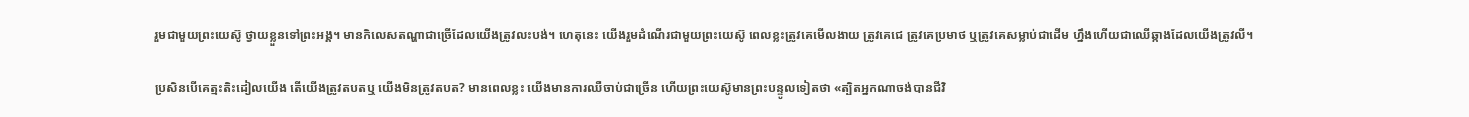រួមជាមួយព្រះយេស៊ូ ថ្វាយខ្លួនទៅព្រះអង្គ។ មានកិលេសតណ្ហាជាច្រើដែលយើងត្រូវលះបង់។ ហេតុនេះ យើងរួមដំណើរជាមួយព្រះយេស៊ូ ពេលខ្លះត្រូវគេមើលងាយ ត្រូវគេជេ ត្រូវគេប្រមាថ ឬត្រូវគេសម្លាប់ជាដើម ហ្នឹងហើយជាឈើឆ្កាងដែលយើងត្រូវលី។

ប្រសិនបើគេត្មះតិះដៀលយើង តើយើងត្រូវតបតឬ យើងមិនត្រូវតបត? មានពេលខ្លះ យើងមានការឈឺចាប់ជាច្រើន ហើយព្រះយេស៊ូមានព្រះបន្ទូលទៀតថា «ត្បិតអ្នកណាចង់បានជីវិ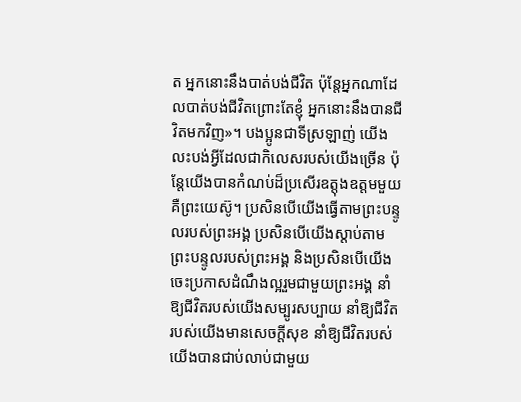ត អ្នកនោះនឹងបាត់បង់ជីវិត ប៉ុន្តែអ្នកណាដែលបាត់បង់ជីវិតព្រោះតែខ្ញុំ អ្នកនោះនឹងបានជីវិតមកវិញ»។ បងប្អូនជាទីស្រឡាញ់ យើងលះបង់អ្វីដែលជាកិលេសរបស់យើងច្រើន ប៉ុន្តែយើងបានកំណប់ដ៏ប្រសើរឧត្តុងឧត្តមមួយ គឺព្រះយេស៊ូ។ ប្រសិនបើយើងធ្វើតាមព្រះបន្ទូលរបស់ព្រះអង្គ ប្រសិនបើយើងស្តាប់តាមព្រះបន្ទូលរបស់ព្រះអង្គ និងប្រសិនបើយើងចេះប្រកាសដំណឹងល្អរួមជាមួយព្រះអង្គ នាំឱ្យជីវិតរបស់យើងសម្បូរសប្បាយ នាំឱ្យជីវិតរបស់យើងមានសេចក្តីសុខ នាំឱ្យជីវិតរបស់យើងបានជាប់លាប់ជាមួយ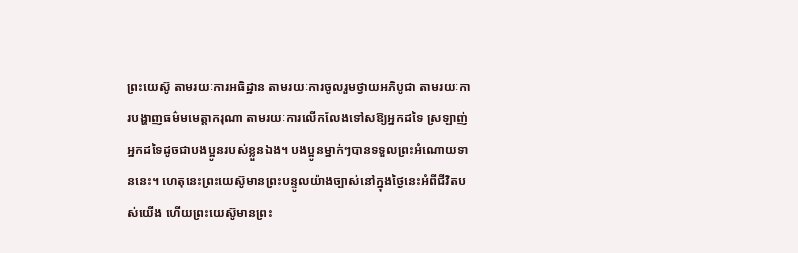ព្រះយេស៊ូ តាមរយៈការអធិដ្ឋាន តាមរយៈការចូលរួមថ្វាយអភិបូជា តាមរយៈការបង្ហាញធម៌មមេត្តាករុណា តាមរយៈការលើកលែងទៅសឱ្យអ្នកដទៃ ស្រឡាញ់អ្នកដទៃដូចជាបងប្អូនរបស់ខ្លួនឯង។ បងប្អូនម្នាក់ៗបានទទួលព្រះអំណោយទាននេះ។ ហេតុនេះព្រះយេស៊ូមានព្រះបន្ទូលយ៉ាងច្បាស់នៅក្នុងថ្ងៃនេះអំពីជីវិតបស់យើង ហើយព្រះយេស៊ូមានព្រះ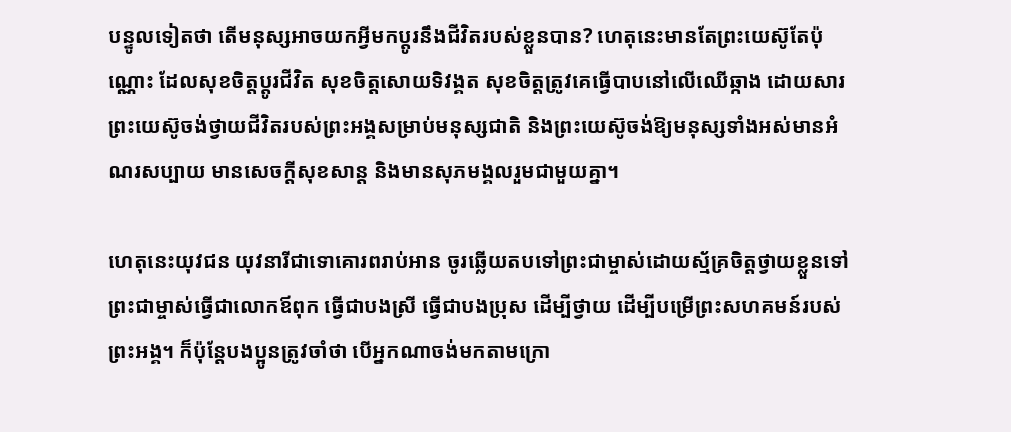បន្ទូលទៀតថា តើមនុស្សអាចយកអ្វីមកប្តូរនឹងជីវិតរបស់ខ្លួនបាន? ហេតុនេះមានតែព្រះយេស៊ូតែប៉ុណ្ណោះ ដែលសុខចិត្តប្តូរជីវិត សុខចិត្តសោយទិវង្គត សុខចិត្តត្រូវគេធ្វើបាបនៅលើឈើឆ្កាង ដោយសារព្រះយេស៊ូចង់ថ្វាយជីវិតរបស់ព្រះអង្គសម្រាប់មនុស្សជាតិ និងព្រះយេស៊ូចង់ឱ្យមនុស្សទាំងអស់មានអំណរសប្បាយ មានសេចក្តីសុខសាន្ត និងមានសុភមង្គលរួមជាមួយគ្នា។

ហេតុនេះយុវជន យុវនារីជាទោគោរពរាប់អាន ចូរឆ្លើយតបទៅព្រះជាម្ចាស់ដោយស្ម័គ្រចិត្តថ្វាយខ្លួនទៅព្រះជាម្ចាស់ធ្វើជាលោកឪពុក ធ្វើជាបងស្រី ធ្វើជាបងប្រុស ដើម្បីថ្វាយ ដើម្បីបម្រើព្រះសហគមន៍របស់ព្រះអង្គ។ ក៏ប៉ុន្តែបងប្អូនត្រូវចាំថា បើអ្នកណាចង់មកតាមក្រោ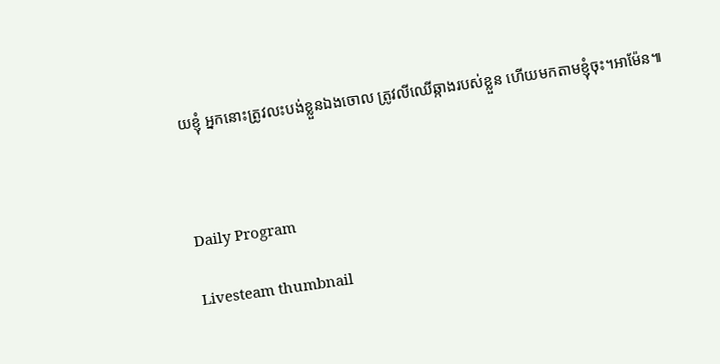យខ្ញុំ អ្នកនោះត្រូវលះបង់ខ្លួនឯងចោល ត្រូវលីឈើឆ្កាងរបស់ខ្លួន ហើយមកតាមខ្ញុំចុះ។អាម៉ែន៕



Daily Program

Livesteam thumbnail